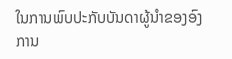ໃນການພົບປະກັບບັນດາຜູ້ນຳຂອງອົງການ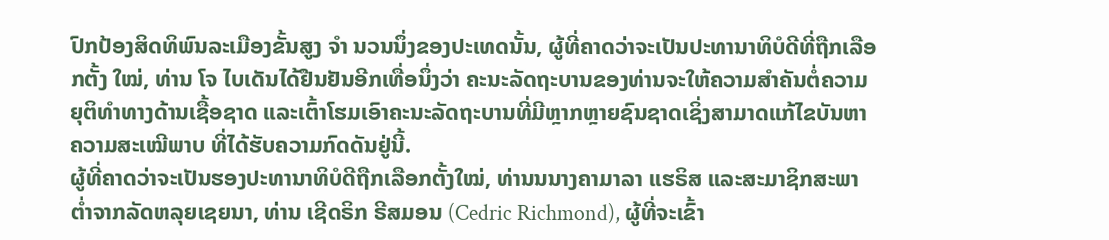ປົກປ້ອງສິດທິພົນລະເມືອງຂັ້ນສູງ ຈຳ ນວນນຶ່ງຂອງປະເທດນັ້ນ, ຜູ້ທີ່ຄາດວ່າຈະເປັນປະທານາທິບໍດີທີ່ຖືກເລືອກຕັ້ງ ໃໝ່, ທ່ານ ໂຈ ໄບເດັນໄດ້ຢືນຢັນອີກເທື່ອນຶ່ງວ່າ ຄະນະລັດຖະບານຂອງທ່ານຈະໃຫ້ຄວາມສຳຄັນຕໍ່ຄວາມຍຸຕິທຳທາງດ້ານເຊື້ອຊາດ ແລະເຕົ້າໂຮມເອົາຄະນະລັດຖະບານທີ່ມີຫຼາກຫຼາຍຊົນຊາດເຊິ່ງສາມາດແກ້ໄຂບັນຫາຄວາມສະເໝີພາບ ທີ່ໄດ້ຮັບຄວາມກົດດັນຢູ່ນີ້.
ຜູ້ທີ່ຄາດວ່າຈະເປັນຮອງປະທານາທິບໍດີຖືກເລືອກຕັ້ງໃໝ່, ທ່ານນນາງຄາມາລາ ແຮຣິສ ແລະສະມາຊິກສະພາຕໍ່າຈາກລັດຫລຸຍເຊຍນາ, ທ່ານ ເຊີດຣິກ ຣີສມອນ (Cedric Richmond), ຜູ້ທີ່ຈະເຂົ້າ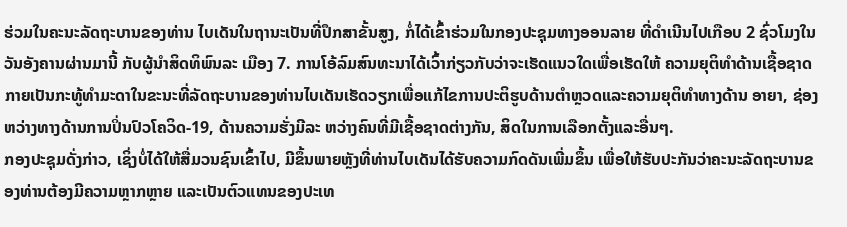ຮ່ວມໃນຄະນະລັດຖະບານຂອງທ່ານ ໄບເດັນໃນຖານະເປັນທີ່ປຶກສາຂັ້ນສູງ, ກໍ່ໄດ້ເຂົ້າຮ່ວມໃນກອງປະຊຸມທາງອອນລາຍ ທີ່ດໍາເນີນໄປເກືອບ 2 ຊົ່ວໂມງໃນວັນອັງຄານຜ່ານມານີ້ ກັບຜູ້ນຳສິດທິພົນລະ ເມືອງ 7. ການໂອ້ລົມສົນທະນາໄດ້ເວົ້າກ່ຽວກັບວ່າຈະເຮັດແນວໃດເພື່ອເຮັດໃຫ້ ຄວາມຍຸຕິທຳດ້ານເຊື້ອຊາດກາຍເປັນກະທູ້ທຳມະດາໃນຂະນະທີ່ລັດຖະບານຂອງທ່ານໄບເດັນເຮັດວຽກເພື່ອແກ້ໄຂການປະຕິຮູບດ້ານຕຳຫຼວດແລະຄວາມຍຸຕິທຳທາງດ້ານ ອາຍາ, ຊ່ອງຫວ່າງທາງດ້ານການປິ່ນປົວໂຄວິດ-19, ດ້ານຄວາມຮັ່ງມີລະ ຫວ່າງຄົນທີ່ມີເຊື້ອຊາດຕ່າງກັນ, ສິດໃນການເລືອກຕັ້ງແລະອື່ນໆ.
ກອງປະຊຸມດັ່ງກ່າວ, ເຊິ່ງບໍ່ໄດ້ໃຫ້ສື່ມວນຊົນເຂົ້າໄປ, ມີຂຶ້ນພາຍຫຼັງທີ່ທ່ານໄບເດັນໄດ້ຮັບຄວາມກົດດັນເພີ່ມຂຶ້ນ ເພື່ອໃຫ້ຮັບປະກັນວ່າຄະນະລັດຖະບານຂອງທ່ານຕ້ອງມີຄວາມຫຼາກຫຼາຍ ແລະເປັນຕົວແທນຂອງປະເທ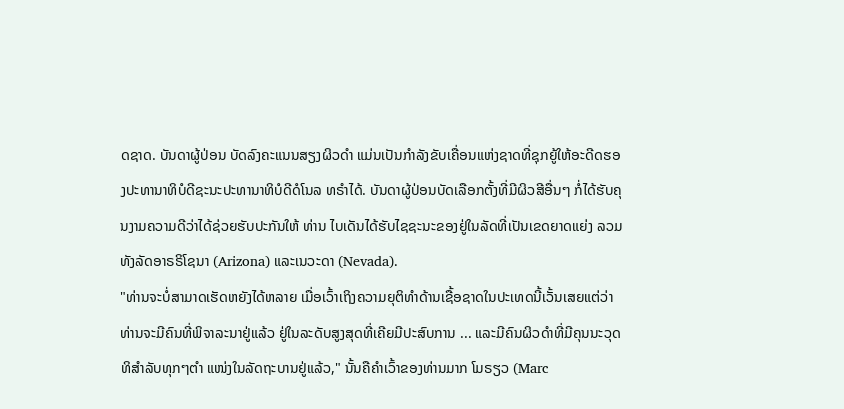ດຊາດ. ບັນດາຜູ້ປ່ອນ ບັດລົງຄະແນນສຽງຜິວດຳ ແມ່ນເປັນກຳລັງຂັບເຄື່ອນແຫ່ງຊາດທີ່ຊຸກຍູ້ໃຫ້ອະດີດຮອງປະທານາທິບໍດີຊະນະປະທານາທິບໍດີດໍໂນລ ທຣໍາໄດ້. ບັນດາຜູ້ປ່ອນບັດເລືອກຕັ້ງທີ່ມີຜິວສີອື່ນໆ ກໍ່ໄດ້ຮັບຄຸນງາມຄວາມດີວ່າໄດ້ຊ່ວຍຮັບປະກັນໃຫ້ ທ່ານ ໄບເດັນໄດ້ຮັບໄຊຊະນະຂອງຢູ່ໃນລັດທີ່ເປັນເຂດຍາດແຍ່ງ ລວມທັງລັດອາຣຣິໂຊນາ (Arizona) ແລະເນວະດາ (Nevada).
"ທ່ານຈະບໍ່ສາມາດເຮັດຫຍັງໄດ້ຫລາຍ ເມື່ອເວົ້າເຖິງຄວາມຍຸຕິທຳດ້ານເຊື້ອຊາດໃນປະເທດນີ້ເວັ້ນເສຍແຕ່ວ່າ ທ່ານຈະມີຄົນທີ່ພິຈາລະນາຢູ່ແລ້ວ ຢູ່ໃນລະດັບສູງສຸດທີ່ເຄີຍມີປະສົບການ ... ແລະມີຄົນຜິວດຳທີ່ມີຄຸນນະວຸດທິສຳລັບທຸກໆຕຳ ແໜ່ງໃນລັດຖະບານຢູ່ແລ້ວ," ນັ້ນຄືຄໍາເວົ້າຂອງທ່ານມາກ ໂມຣຽວ (Marc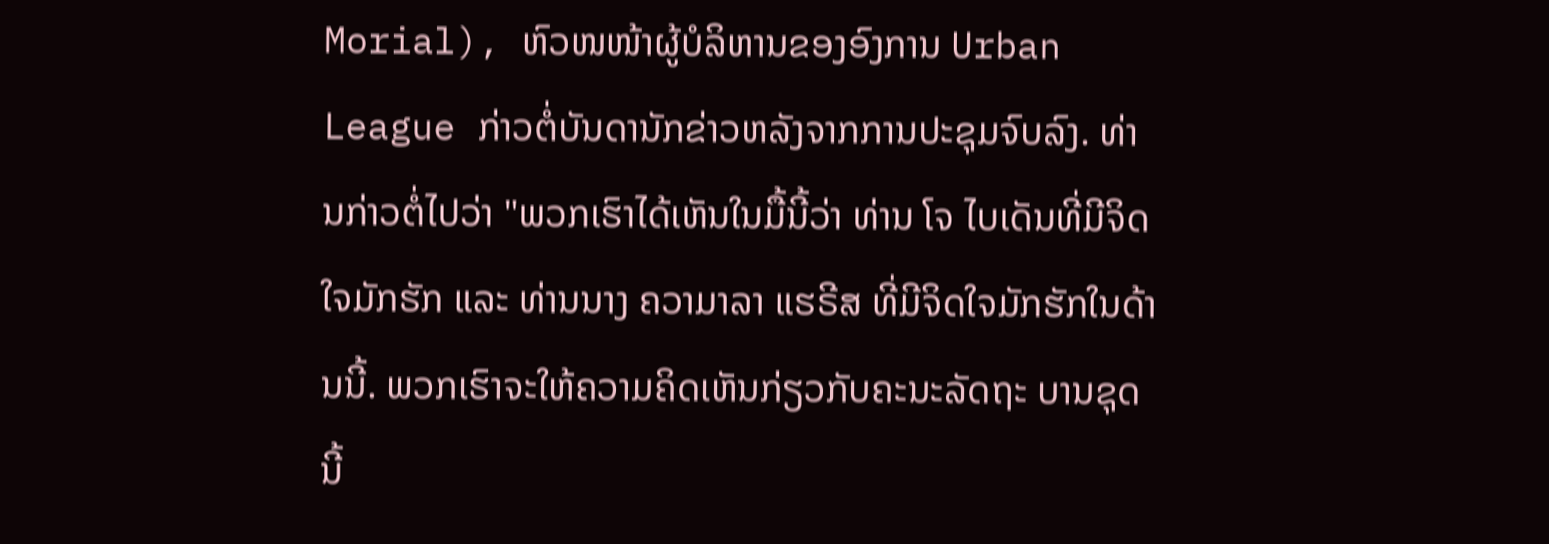Morial), ຫົວໜໜ້າຜູ້ບໍລິຫານຂອງອົງການ Urban League ກ່າວຕໍ່ບັນດານັກຂ່າວຫລັງຈາກການປະຊຸມຈົບລົງ. ທ່ານກ່າວຕໍ່ໄປວ່າ "ພວກເຮົາໄດ້ເຫັນໃນມື້ນີ້ວ່າ ທ່ານ ໂຈ ໄບເດັນທີ່ມີຈິດໃຈມັກຮັກ ແລະ ທ່ານນາງ ຄວາມາລາ ແຮຣີສ ທີ່ມີຈິດໃຈມັກຮັກໃນດ້ານນີ້. ພວກເຮົາຈະໃຫ້ຄວາມຄິດເຫັນກ່ຽວກັບຄະນະລັດຖະ ບານຊຸດນີ້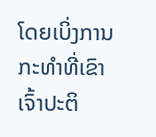ໂດຍເບິ່ງການກະທຳທີ່ເຂົາເຈົ້າປະຕິ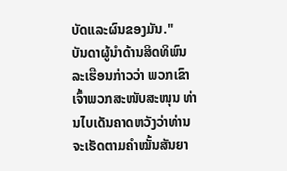ບັດແລະຜົນຂອງມັນ."
ບັນດາຜູ້ນໍາດ້ານສິດທິພົນລະເຮືອນກ່າວວ່າ ພວກເຂົາເຈົ້າພວກສະໜັບສະໜຸນ ທ່ານໄບເດັນຄາດຫວັງວ່າທ່ານຈະເຮັດຕາມຄໍາໝັ້ນສັນຍາ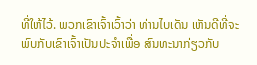ທີ່ໃຫ້ໄວ້. ພວກເຂົາເຈົ້າເວົ້າວ່າ ທ່ານໄບເດັນ ເຫັນດີທີ່ຈະພົບກັບເຂົາເຈົ້າເປັນປະຈໍາເພື່ອ ສົນທະນາກ່ຽວກັບ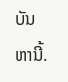ບັນຫານີ້.